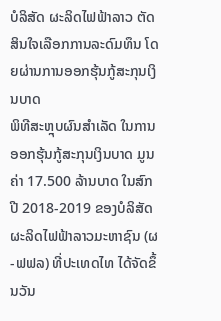ບໍລິສັດ ຜະລິດໄຟຟ້າລາວ ຕັດສິນໃຈເລືອກການລະດົມທຶນ ໂດຍຜ່ານການອອກຮຸ້ນກູ້ສະກຸນເງິນບາດ
ພິທີສະຫຼຸບຜົນສຳເລັດ ໃນການອອກຮຸ້ນກູ້ສະກຸນເງິນບາດ ມູນຄ່າ 17.500 ລ້ານບາດ ໃນສົກປີ 2018-2019 ຂອງບໍລິສັດ ຜະລິດໄຟຟ້າລາວມະຫາຊົນ (ຜ-ຟຟລ) ທີ່ປະເທດໄທ ໄດ້ຈັດຂຶ້ນວັນ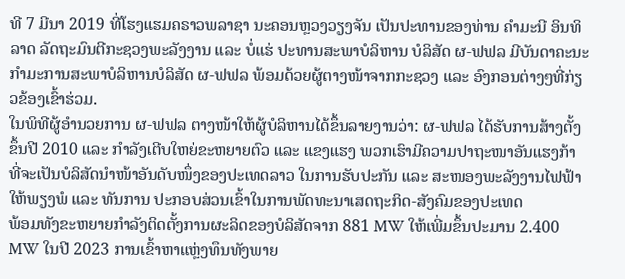ທີ 7 ມີນາ 2019 ທີ່ໂຮງແຮມຄຣາວພລາຊາ ນະຄອນຫຼວງວຽງຈັນ ເປັນປະທານຂອງທ່ານ ຄຳມະນີ ອິນທິລາດ ລັດຖະມົນຕີກະຊວງພະລັງງານ ແລະ ບໍ່ແຮ່ ປະທານສະພາບໍລິຫານ ບໍລິສັດ ຜ-ຟຟລ ມີບັນດາຄະນະກຳມະການສະພາບໍລິຫານບໍລິສັດ ຜ-ຟຟລ ພ້ອມດ້ວຍຜູ້ຕາງໜ້າຈາກກະຊວງ ແລະ ອົງກອນຕ່າງໆທີ່ກ່ຽວຂ້ອງເຂົ້າຮ່ວມ.
ໃນພິທີຜູ້ອຳນວຍການ ຜ-ຟຟລ ຕາງໜ້າໃຫ້ຜູ້ບໍລິຫານໄດ້ຂຶ້ນລາຍງານວ່າ: ຜ-ຟຟລ ໄດ້ຮັບການສ້າງຕັ້ງຂຶ້ນປີ 2010 ແລະ ກຳລັງເຕີບໃຫຍ່ຂະຫຍາຍຕົວ ແລະ ແຂງແຮງ ພວກເຮົາມີຄວາມປາຖະໜາອັນແຮງກ້າ ທີ່ຈະເປັນບໍລິສັດນຳໜ້າອັນດັບໜຶ່ງຂອງປະເທດລາວ ໃນການຮັບປະກັນ ແລະ ສະໜອງພະລັງງານໄຟຟ້າໃຫ້ພຽງພໍ ແລະ ທັນການ ປະກອບສ່ວນເຂົ້າໃນການພັດທະນາເສດຖະກິດ-ສັງຄົມຂອງປະເທດ
ພ້ອມທັງຂະຫຍາຍກຳລັງຕິດຕັ້ງການຜະລິດຂອງບໍລິສັດຈາກ 881 MW ໃຫ້ເພີ່ມຂຶ້ນປະມານ 2.400 MW ໃນປີ 2023 ການເຂົ້າຫາແຫຼ່ງທຶນທັງພາຍ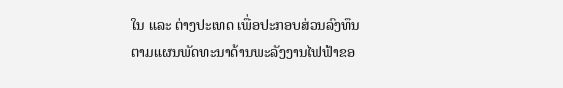ໃນ ແລະ ຕ່າງປະເທດ ເພື່ອປະກອບສ່ວນລົງທຶນຕາມແຜນພັດທະນາດ້ານພະລັງງານໄຟຟ້າຂອ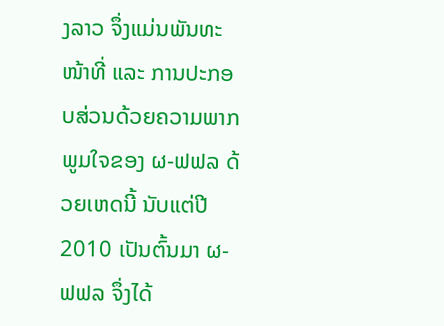ງລາວ ຈຶ່ງແມ່ນພັນທະໜ້າທີ່ ແລະ ການປະກອບສ່ວນດ້ວຍຄວາມພາກພູມໃຈຂອງ ຜ-ຟຟລ ດ້ວຍເຫດນີ້ ນັບແຕ່ປີ 2010 ເປັນຕົ້ນມາ ຜ-ຟຟລ ຈຶ່ງໄດ້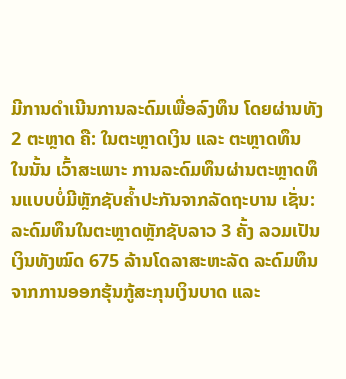ມີການດຳເນີນການລະດົມເພື່ອລົງທຶນ ໂດຍຜ່ານທັງ 2 ຕະຫຼາດ ຄື: ໃນຕະຫຼາດເງິນ ແລະ ຕະຫຼາດທຶນ
ໃນນັ້ນ ເວົ້າສະເພາະ ການລະດົມທຶນຜ່ານຕະຫຼາດທຶນແບບບໍ່ມີຫຼັກຊັບຄ້ຳປະກັນຈາກລັດຖະບານ ເຊັ່ນ: ລະດົມທຶນໃນຕະຫຼາດຫຼັກຊັບລາວ 3 ຄັ້ງ ລວມເປັນເງິນທັງໝົດ 675 ລ້ານໂດລາສະຫະລັດ ລະດົມທຶນຈາກການອອກຮຸ້ນກູ້ສະກຸນເງິນບາດ ແລະ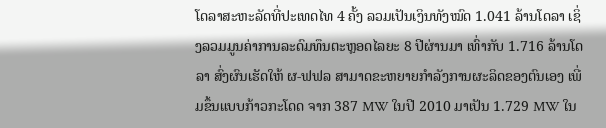ໂດລາສະຫະລັດທີ່ປະເທດໄທ 4 ຄັ້ງ ລວມເປັນເງິນທັງໝົດ 1.041 ລ້ານໂດລາ ເຊິ່ງລວມມູນຄ່າການລະດົມທຶນຕະຫຼອດໄລຍະ 8 ປີຜ່ານມາ ເທົ່າກັບ 1.716 ລ້ານໂດລາ ສົ່ງຜົນເຮັດໃຫ້ ຜ-ຟຟລ ສາມາດຂະຫຍາຍກຳລັງການຜະລິດຂອງຕົນເອງ ເພີ່ມຂຶ້ນແບບກ້າວກະໂດດ ຈາກ 387 MW ໃນປີ 2010 ມາເປັນ 1.729 MW ໃນ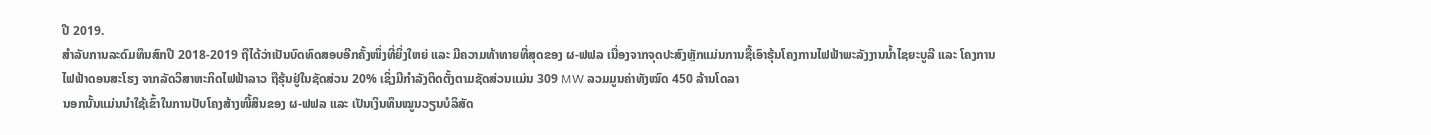ປີ 2019.
ສຳລັບການລະດົມທຶນສົກປີ 2018-2019 ຖືໄດ້ວ່າເປັນບົດທົດສອບອີກຄັ້ງໜຶ່ງທີ່ຍິ່ງໃຫຍ່ ແລະ ມີຄວາມທ້າທາຍທີ່ສຸດຂອງ ຜ-ຟຟລ ເນື່ອງຈາກຈຸດປະສົງຫຼັກແມ່ນການຊື້ເອົາຮຸ້ນໂຄງການໄຟຟ້າພະລັງງານນ້ຳໄຊຍະບູລີ ແລະ ໂຄງການໄຟຟ້າດອນສະໂຮງ ຈາກລັດວິສາຫະກິດໄຟຟ້າລາວ ຖືຮຸ້ນຢູ່ໃນຊັດສ່ວນ 20% ເຊິ່ງມີກຳລັງຕິດຕັ້ງຕາມຊັດສ່ວນແມ່ນ 309 MW ລວມມູນຄ່າທັງໝົດ 450 ລ້ານໂດລາ
ນອກນັ້ນແມ່ນນຳໃຊ້ເຂົ້າໃນການປັບໂຄງສ້າງໜີ້ສິນຂອງ ຜ-ຟຟລ ແລະ ເປັນເງິນທຶນໝູນວຽນບໍລິສັດ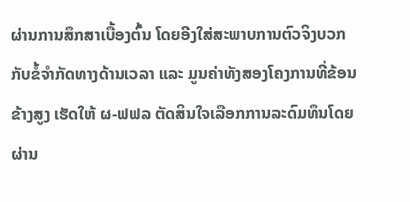ຜ່ານການສຶກສາເບື້ອງຕົ້ນ ໂດຍອີງໃສ່ສະພາບການຕົວຈິງບວກກັບຂໍ້ຈຳກັດທາງດ້ານເວລາ ແລະ ມູນຄ່າທັງສອງໂຄງການທີ່ຂ້ອນຂ້າງສູງ ເຮັດໃຫ້ ຜ-ຟຟລ ຕັດສິນໃຈເລືອກການລະດົມທຶນໂດຍຜ່ານ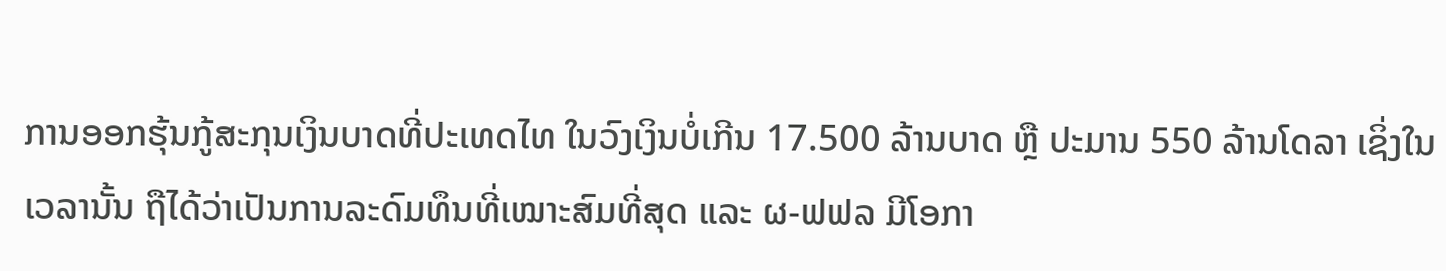ການອອກຮຸ້ນກູ້ສະກຸນເງິນບາດທີ່ປະເທດໄທ ໃນວົງເງິນບໍ່ເກີນ 17.500 ລ້ານບາດ ຫຼື ປະມານ 550 ລ້ານໂດລາ ເຊິ່ງໃນເວລານັ້ນ ຖືໄດ້ວ່າເປັນການລະດົມທຶນທີ່ເໝາະສົມທີ່ສຸດ ແລະ ຜ-ຟຟລ ມີໂອກາ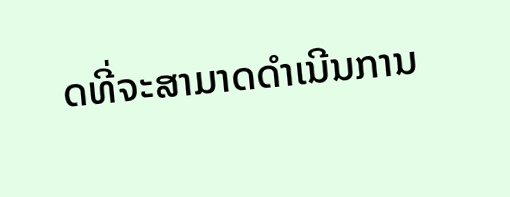ດທີ່ຈະສາມາດດຳເນີນການ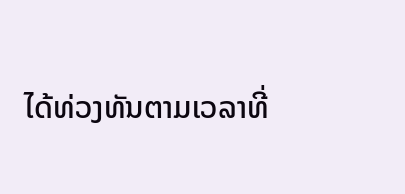ໄດ້ທ່ວງທັນຕາມເວລາທີ່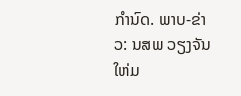ກຳນົດ. ພາບ-ຂ່າວ: ນສພ ວຽງຈັນໃຫ່ມ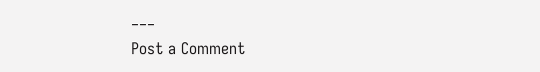___
Post a Comment